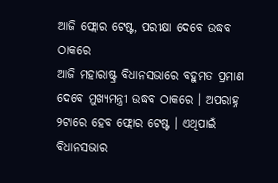ଆଜି ଫ୍ଲୋର ଟେଷ୍ଟ, ପରୀକ୍ଷା ଦେବେ ଉଦ୍ଧବ ଠାକରେ
ଆଜି ମହାରାଷ୍ଟ୍ର ବିଧାନସଭାରେ ବହୁମତ ପ୍ରମାଣ ଦେବେ ମୁଖ୍ୟମନ୍ତ୍ରୀ ଉଦ୍ଧବ ଠାକରେ । ଅପରାହ୍ନ ୨ଟାରେ ହେବ ଫ୍ଲୋର ଟେଷ୍ଟ । ଏଥିପାଇଁ ବିଧାନସଭାର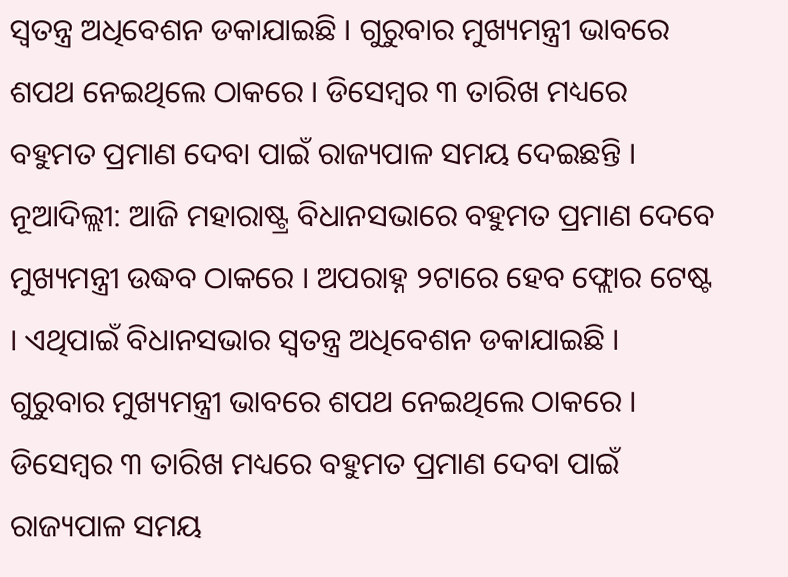ସ୍ୱତନ୍ତ୍ର ଅଧିବେଶନ ଡକାଯାଇଛି । ଗୁରୁବାର ମୁଖ୍ୟମନ୍ତ୍ରୀ ଭାବରେ ଶପଥ ନେଇଥିଲେ ଠାକରେ । ଡିସେମ୍ବର ୩ ତାରିଖ ମଧ୍ୟରେ ବହୁମତ ପ୍ରମାଣ ଦେବା ପାଇଁ ରାଜ୍ୟପାଳ ସମୟ ଦେଇଛନ୍ତି ।
ନୂଆଦିଲ୍ଲୀ: ଆଜି ମହାରାଷ୍ଟ୍ର ବିଧାନସଭାରେ ବହୁମତ ପ୍ରମାଣ ଦେବେ ମୁଖ୍ୟମନ୍ତ୍ରୀ ଉଦ୍ଧବ ଠାକରେ । ଅପରାହ୍ନ ୨ଟାରେ ହେବ ଫ୍ଲୋର ଟେଷ୍ଟ । ଏଥିପାଇଁ ବିଧାନସଭାର ସ୍ୱତନ୍ତ୍ର ଅଧିବେଶନ ଡକାଯାଇଛି । ଗୁରୁବାର ମୁଖ୍ୟମନ୍ତ୍ରୀ ଭାବରେ ଶପଥ ନେଇଥିଲେ ଠାକରେ । ଡିସେମ୍ବର ୩ ତାରିଖ ମଧ୍ୟରେ ବହୁମତ ପ୍ରମାଣ ଦେବା ପାଇଁ ରାଜ୍ୟପାଳ ସମୟ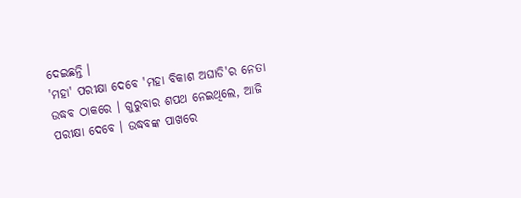ଦେଇଛନ୍ତି ।
'ମହା' ପରୀକ୍ଷା ଦେବେ 'ମହା ବିକାଶ ଅଘାଡି'ର ନେତା ଉଦ୍ଧବ ଠାକରେ । ଗୁରୁବାର ଶପଥ ନେଇଥିଲେ, ଆଜି ପରୀକ୍ଷା ଦେବେ । ଉଦ୍ଧବଙ୍କ ପାଖରେ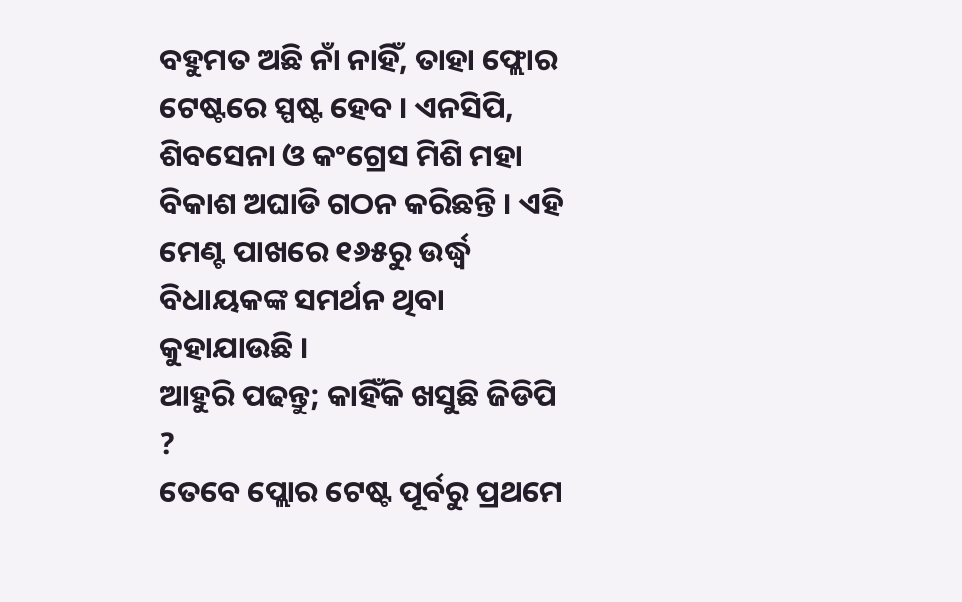ବହୁମତ ଅଛି ନାଁ ନାହିଁ, ତାହା ଫ୍ଲୋର ଟେଷ୍ଟରେ ସ୍ପଷ୍ଟ ହେବ । ଏନସିପି, ଶିବସେନା ଓ କଂଗ୍ରେସ ମିଶି ମହା ବିକାଶ ଅଘାଡି ଗଠନ କରିଛନ୍ତି । ଏହି ମେଣ୍ଟ ପାଖରେ ୧୬୫ରୁ ଉର୍ଦ୍ଧ୍ୱ ବିଧାୟକଙ୍କ ସମର୍ଥନ ଥିବା କୁହାଯାଉଛି ।
ଆହୁରି ପଢନ୍ତୁ; କାହିଁକି ଖସୁଛି ଜିଡିପି ?
ତେବେ ପ୍ଲୋର ଟେଷ୍ଟ ପୂର୍ବରୁ ପ୍ରଥମେ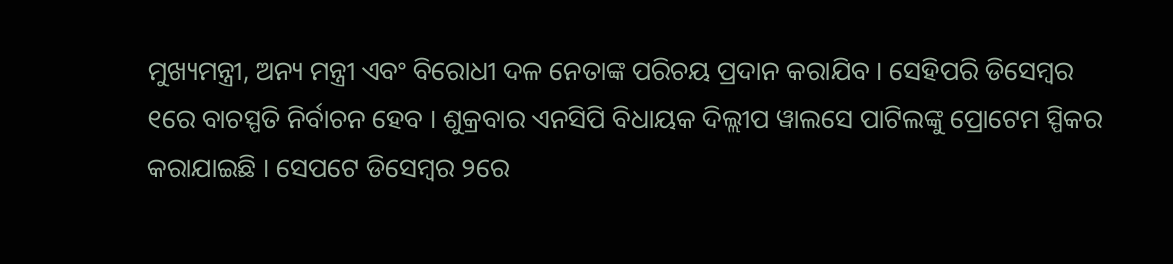ମୁଖ୍ୟମନ୍ତ୍ରୀ, ଅନ୍ୟ ମନ୍ତ୍ରୀ ଏବଂ ବିରୋଧୀ ଦଳ ନେତାଙ୍କ ପରିଚୟ ପ୍ରଦାନ କରାଯିବ । ସେହିପରି ଡିସେମ୍ବର ୧ରେ ବାଚସ୍ପତି ନିର୍ବାଚନ ହେବ । ଶୁକ୍ରବାର ଏନସିପି ବିଧାୟକ ଦିଲ୍ଲୀପ ୱାଲସେ ପାଟିଲଙ୍କୁ ପ୍ରୋଟେମ ସ୍ପିକର କରାଯାଇଛି । ସେପଟେ ଡିସେମ୍ବର ୨ରେ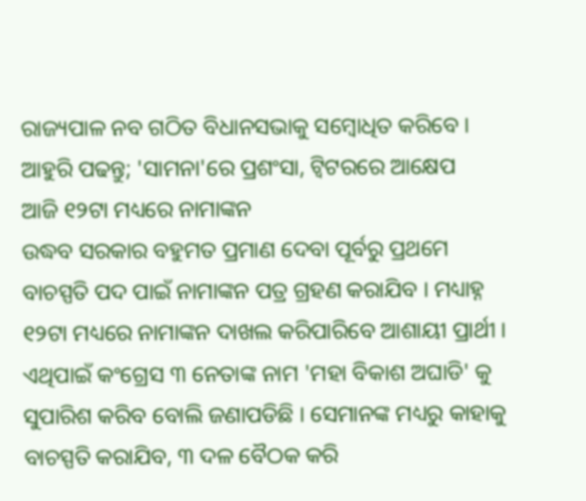ରାଜ୍ୟପାଳ ନବ ଗଠିତ ବିଧାନସଭାକୁ ସମ୍ବୋଧିତ କରିବେ ।
ଆହୁରି ପଢନ୍ତୁ; 'ସାମନା'ରେ ପ୍ରଶଂସା, ଟ୍ୱିଟରରେ ଆକ୍ଷେପ
ଆଜି ୧୨ଟା ମଧ୍ୟରେ ନାମାଙ୍କନ
ଉଦ୍ଧବ ସରକାର ବହୁମତ ପ୍ରମାଣ ଦେବା ପୂର୍ବରୁ ପ୍ରଥମେ ବାଚସ୍ପତି ପଦ ପାଇଁ ନାମାଙ୍କନ ପତ୍ର ଗ୍ରହଣ କରାଯିବ । ମଧ୍ୟାହ୍ନ ୧୨ଟା ମଧ୍ୟରେ ନାମାଙ୍କନ ଦାଖଲ କରିପାରିବେ ଆଶାୟୀ ପ୍ରାର୍ଥୀ । ଏଥିପାଇଁ କଂଗ୍ରେସ ୩ ନେତାଙ୍କ ନାମ 'ମହା ବିକାଶ ଅଘାଡି' କୁ ସୁପାରିଶ କରିବ ବୋଲି ଜଣାପଡିଛି । ସେମାନଙ୍କ ମଧ୍ୟରୁ କାହାକୁ ବାଚସ୍ପତି କରାଯିବ, ୩ ଦଳ ବୈଠକ କରି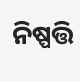ନିଷ୍ପତ୍ତି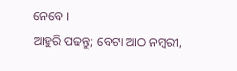ନେବେ ।
ଆହୁରି ପଢନ୍ତୁ; ବେଟା ଆଠ ନମ୍ୱରୀ,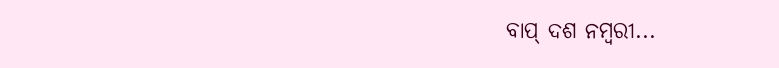ବାପ୍ ଦଶ ନମ୍ୱରୀ...